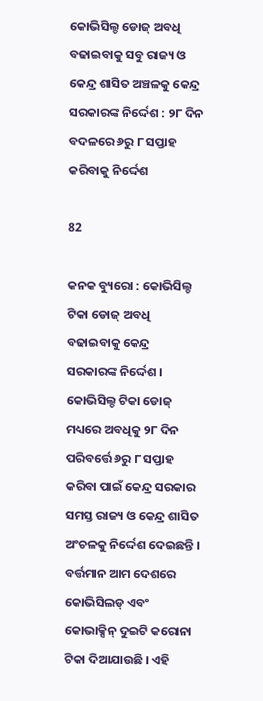କୋଭିସିଲ୍ଡ ଡୋଜ୍ ଅବଧି ବଢାଇବାକୁ ସବୁ ରାଜ୍ୟ ଓ କେନ୍ଦ୍ର ଶାସିତ ଅଞ୍ଚଳକୁ କେନ୍ଦ୍ର ସରକାରଙ୍କ ନିର୍ଦ୍ଦେଶ : ୨୮ ଦିନ ବଦଳରେ ୬ରୁ ୮ ସପ୍ତାହ କରିବାକୁ ନିର୍ଦ୍ଦେଶ

82

କନକ ବ୍ୟୁରୋ : କୋଭିସିଲ୍ଡ ଟିକା ଡୋଜ୍ ଅବଧି ବଢାଇବାକୁ କେନ୍ଦ୍ର ସରକାରଙ୍କ ନିର୍ଦ୍ଦେଶ । କୋଭିସିଲ୍ଡ ଟିକା ଡୋଜ୍ ମଧ୍ୟରେ ଅବଧିକୁ ୨୮ ଦିନ ପରିବର୍ତ୍ତେ ୬ରୁ ୮ ସପ୍ତାହ କରିବା ପାଇଁ କେନ୍ଦ୍ର ସରକାର ସମସ୍ତ ରାଜ୍ୟ ଓ କେନ୍ଦ୍ର ଶାସିତ ଅଂଚଳକୁ ନିର୍ଦ୍ଦେଶ ଦେଇଛନ୍ତି । ବର୍ତ୍ତମାନ ଆମ ଦେଶରେ କୋଭିସିଲଡ୍ ଏବଂ କୋଭାକ୍ସିନ୍ ଦୁଇଟି କରୋନା ଟିକା ଦିଆଯାଉଛି । ଏହି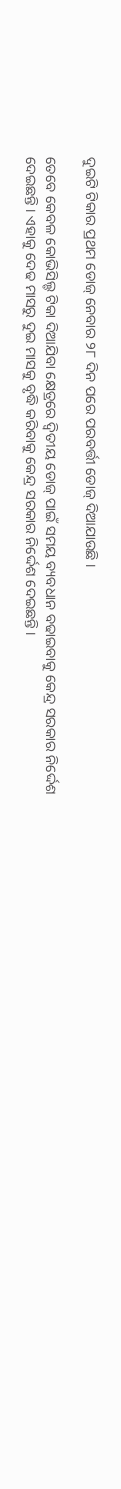ଦୁଇଟି ଟିକାର ପ୍ରଥମ ଡୋଜ୍ ନେବାର ୨୮ ଦିନ ପରେ ପରବର୍ତ୍ତୀ ଡୋଜ୍ ଦିଆଯାଉଛି ।

ତେବେ କେବଳ କୋଭିସିଲ୍ଡ ଟିକା ଦିଆଯିବା କ୍ଷେତ୍ରରେ ଦ୍ୱିତୀୟ ଡୋଜ୍ ପାଇଁ ସମୟ ବ୍ୟବଧାନ ବଢାଇବାକୁ କେନ୍ଦ୍ର ସରକାର ନିର୍ଦ୍ଦେଶ ଦେଇଛନ୍ତି । ଏହାକୁ ଦେଢ ମାସରୁ ଦୁଇ ମାସକୁ ବୃଦ୍ଧି କରିବାକୁ କେନ୍ଦ୍ର ସରକାର ନିର୍ଦ୍ଦେଶ ଦେଇଛନ୍ତି ।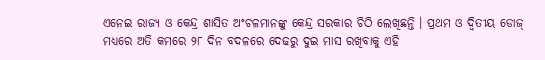ଏନେଇ ରାଜ୍ୟ ଓ କେନ୍ଦ୍ର ଶାସିତ ଅଂଚଳମାନଙ୍କୁ କେନ୍ଦ୍ର ସରକାର ଚିଠି ଲେଖିଛନ୍ତି । ପ୍ରଥମ ଓ ଦ୍ୱିତୀୟ ଡୋଜ୍ ମଧ୍ୟରେ ଅତି କମରେ ୨୮ ଦିନ ବଦଳରେ ଦେଢରୁ ଦୁଇ ମାସ ରଖିବାକୁ ଏହି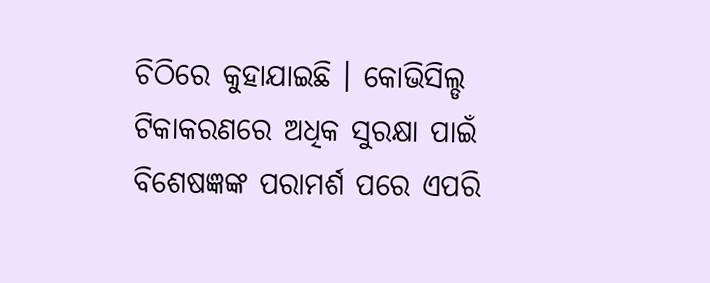ଚିଠିରେ କୁହାଯାଇଛି । କୋଭିସିଲ୍ଡ ଟିକାକରଣରେ ଅଧିକ ସୁରକ୍ଷା ପାଇଁ ବିଶେଷଜ୍ଞଙ୍କ ପରାମର୍ଶ ପରେ ଏପରି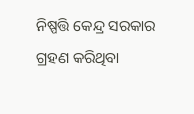ନିଷ୍ପତ୍ତି କେନ୍ଦ୍ର ସରକାର ଗ୍ରହଣ କରିଥିବା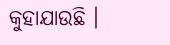କୁହାଯାଉଛି ।